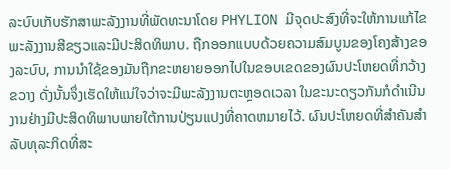ລະບົບເກັບຮັກສາພະລັງງານທີ່ພັດທະນາໂດຍ PHYLION ມີຈຸດປະສົງທີ່ຈະໃຫ້ການແກ້ໄຂພະລັງງານສີຂຽວແລະມີປະສິດທິພາບ. ຖືກອອກແບບດ້ວຍຄວາມສົມບູນຂອງໂຄງສ້າງຂອງລະບົບ, ການນໍາໃຊ້ຂອງມັນຖືກຂະຫຍາຍອອກໄປໃນຂອບເຂດຂອງຜົນປະໂຫຍດທີ່ກວ້າງຂວາງ ດັ່ງນັ້ນຈຶ່ງເຮັດໃຫ້ແນ່ໃຈວ່າຈະມີພະລັງງານຕະຫຼອດເວລາ ໃນຂະນະດຽວກັນກໍດໍາເນີນງານຢ່າງມີປະສິດທິພາບພາຍໃຕ້ການປ່ຽນແປງທີ່ຄາດຫມາຍໄວ້. ຜົນປະໂຫຍດທີ່ສໍາຄັນສໍາລັບທຸລະກິດທີ່ສະ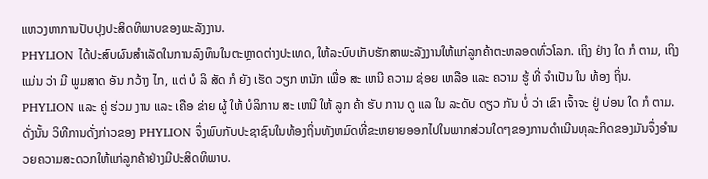ແຫວງຫາການປັບປຸງປະສິດທິພາບຂອງພະລັງງານ.
PHYLION ໄດ້ປະສົບຜົນສໍາເລັດໃນການລົງທຶນໃນຕະຫຼາດຕ່າງປະເທດ, ໃຫ້ລະບົບເກັບຮັກສາພະລັງງານໃຫ້ແກ່ລູກຄ້າຕະຫລອດທົ່ວໂລກ. ເຖິງ ຢ່າງ ໃດ ກໍ ຕາມ, ເຖິງ ແມ່ນ ວ່າ ມີ ພູມສາດ ອັນ ກວ້າງ ໄກ, ແຕ່ ບໍ ລິ ສັດ ກໍ ຍັງ ເຮັດ ວຽກ ຫນັກ ເພື່ອ ສະ ເຫນີ ຄວາມ ຊ່ອຍ ເຫລືອ ແລະ ຄວາມ ຮູ້ ທີ່ ຈໍາເປັນ ໃນ ທ້ອງ ຖິ່ນ. PHYLION ແລະ ຄູ່ ຮ່ວມ ງານ ແລະ ເຄືອ ຂ່າຍ ຜູ້ ໃຫ້ ບໍລິການ ສະ ເຫນີ ໃຫ້ ລູກ ຄ້າ ຮັບ ການ ດູ ແລ ໃນ ລະດັບ ດຽວ ກັນ ບໍ່ ວ່າ ເຂົາ ເຈົ້າຈະ ຢູ່ ບ່ອນ ໃດ ກໍ ຕາມ. ດັ່ງນັ້ນ ວິທີການດັ່ງກ່າວຂອງ PHYLION ຈຶ່ງພົບກັບປະຊາຊົນໃນທ້ອງຖິ່ນທັງຫມົດທີ່ຂະຫຍາຍອອກໄປໃນພາກສ່ວນໃດໆຂອງການດໍາເນີນທຸລະກິດຂອງມັນຈຶ່ງອໍານວຍຄວາມສະດວກໃຫ້ແກ່ລູກຄ້າຢ່າງມີປະສິດທິພາບ.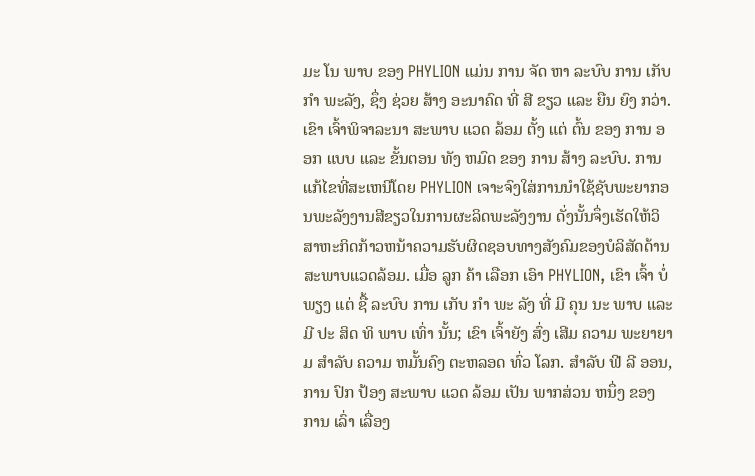ມະ ໂນ ພາບ ຂອງ PHYLION ແມ່ນ ການ ຈັດ ຫາ ລະບົບ ການ ເກັບ ກໍາ ພະລັງ, ຊຶ່ງ ຊ່ວຍ ສ້າງ ອະນາຄົດ ທີ່ ສີ ຂຽວ ແລະ ຍືນ ຍົງ ກວ່າ. ເຂົາ ເຈົ້າພິຈາລະນາ ສະພາບ ແວດ ລ້ອມ ຕັ້ງ ແຕ່ ຕົ້ນ ຂອງ ການ ອອກ ແບບ ແລະ ຂັ້ນຕອນ ທັງ ຫມົດ ຂອງ ການ ສ້າງ ລະບົບ. ການແກ້ໄຂທີ່ສະເຫນີໂດຍ PHYLION ເຈາະຈົງໃສ່ການນໍາໃຊ້ຊັບພະຍາກອນພະລັງງານສີຂຽວໃນການຜະລິດພະລັງງານ ດັ່ງນັ້ນຈຶ່ງເຮັດໃຫ້ວິສາຫະກິດກ້າວຫນ້າຄວາມຮັບຜິດຊອບທາງສັງຄົມຂອງບໍລິສັດດ້ານສະພາບແວດລ້ອມ. ເມື່ອ ລູກ ຄ້າ ເລືອກ ເອົາ PHYLION, ເຂົາ ເຈົ້າ ບໍ່ ພຽງ ແຕ່ ຊື້ ລະບົບ ການ ເກັບ ກໍາ ພະ ລັງ ທີ່ ມີ ຄຸນ ນະ ພາບ ແລະ ມີ ປະ ສິດ ທິ ພາບ ເທົ່າ ນັ້ນ; ເຂົາ ເຈົ້າຍັງ ສົ່ງ ເສີມ ຄວາມ ພະຍາຍາມ ສໍາລັບ ຄວາມ ຫມັ້ນຄົງ ຕະຫລອດ ທົ່ວ ໂລກ. ສໍາລັບ ຟີ ລີ ອອນ, ການ ປົກ ປ້ອງ ສະພາບ ແວດ ລ້ອມ ເປັນ ພາກສ່ວນ ຫນຶ່ງ ຂອງ ການ ເລົ່າ ເລື່ອງ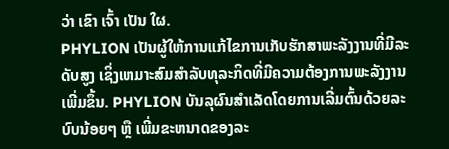ວ່າ ເຂົາ ເຈົ້າ ເປັນ ໃຜ.
PHYLION ເປັນຜູ້ໃຫ້ການແກ້ໄຂການເກັບຮັກສາພະລັງງານທີ່ມີລະດັບສູງ ເຊິ່ງເຫມາະສົມສໍາລັບທຸລະກິດທີ່ມີຄວາມຕ້ອງການພະລັງງານເພີ່ມຂຶ້ນ. PHYLION ບັນລຸຜົນສໍາເລັດໂດຍການເລີ່ມຕົ້ນດ້ວຍລະບົບນ້ອຍໆ ຫຼື ເພີ່ມຂະຫນາດຂອງລະ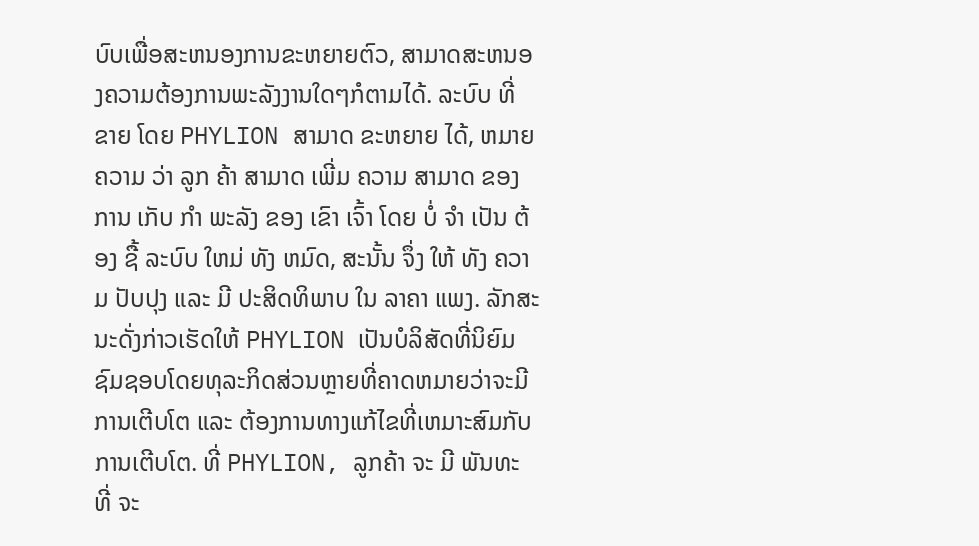ບົບເພື່ອສະຫນອງການຂະຫຍາຍຕົວ, ສາມາດສະຫນອງຄວາມຕ້ອງການພະລັງງານໃດໆກໍຕາມໄດ້. ລະບົບ ທີ່ ຂາຍ ໂດຍ PHYLION ສາມາດ ຂະຫຍາຍ ໄດ້, ຫມາຍ ຄວາມ ວ່າ ລູກ ຄ້າ ສາມາດ ເພີ່ມ ຄວາມ ສາມາດ ຂອງ ການ ເກັບ ກໍາ ພະລັງ ຂອງ ເຂົາ ເຈົ້າ ໂດຍ ບໍ່ ຈໍາ ເປັນ ຕ້ອງ ຊື້ ລະບົບ ໃຫມ່ ທັງ ຫມົດ, ສະນັ້ນ ຈຶ່ງ ໃຫ້ ທັງ ຄວາມ ປັບປຸງ ແລະ ມີ ປະສິດທິພາບ ໃນ ລາຄາ ແພງ. ລັກສະນະດັ່ງກ່າວເຮັດໃຫ້ PHYLION ເປັນບໍລິສັດທີ່ນິຍົມຊົມຊອບໂດຍທຸລະກິດສ່ວນຫຼາຍທີ່ຄາດຫມາຍວ່າຈະມີການເຕີບໂຕ ແລະ ຕ້ອງການທາງແກ້ໄຂທີ່ເຫມາະສົມກັບການເຕີບໂຕ. ທີ່ PHYLION, ລູກຄ້າ ຈະ ມີ ພັນທະ ທີ່ ຈະ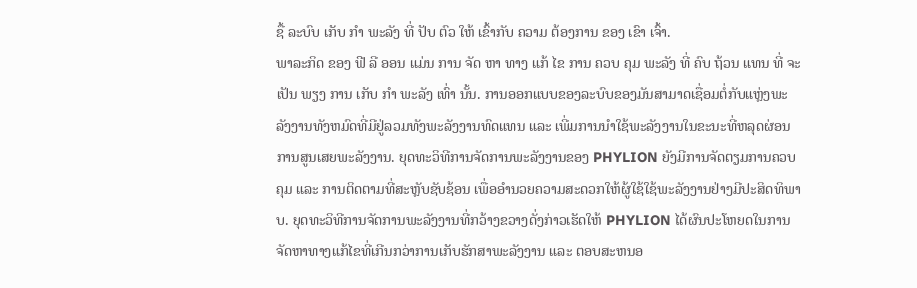ຊື້ ລະບົບ ເກັບ ກໍາ ພະລັງ ທີ່ ປັບ ຕົວ ໃຫ້ ເຂົ້າກັບ ຄວາມ ຕ້ອງການ ຂອງ ເຂົາ ເຈົ້າ.
ພາລະກິດ ຂອງ ຟີ ລີ ອອນ ແມ່ນ ການ ຈັດ ຫາ ທາງ ແກ້ ໄຂ ການ ຄວບ ຄຸມ ພະລັງ ທີ່ ຄົບ ຖ້ວນ ແທນ ທີ່ ຈະ ເປັນ ພຽງ ການ ເກັບ ກໍາ ພະລັງ ເທົ່າ ນັ້ນ. ການອອກແບບຂອງລະບົບຂອງມັນສາມາດເຊື່ອມຕໍ່ກັບແຫຼ່ງພະລັງງານທັງຫມົດທີ່ມີຢູ່ລວມທັງພະລັງງານທົດແທນ ແລະ ເພີ່ມການນໍາໃຊ້ພະລັງງານໃນຂະນະທີ່ຫລຸດຜ່ອນການສູນເສຍພະລັງງານ. ຍຸດທະວິທີການຈັດການພະລັງງານຂອງ PHYLION ຍັງມີການຈັດຕຽມການຄວບຄຸມ ແລະ ການຕິດຕາມທີ່ສະຫຼັບຊັບຊ້ອນ ເພື່ອອໍານວຍຄວາມສະດວກໃຫ້ຜູ້ໃຊ້ໃຊ້ພະລັງງານຢ່າງມີປະສິດທິພາບ. ຍຸດທະວິທີການຈັດການພະລັງງານທີ່ກວ້າງຂວາງດັ່ງກ່າວເຮັດໃຫ້ PHYLION ໄດ້ຜົນປະໂຫຍດໃນການຈັດຫາທາງແກ້ໄຂທີ່ເກີນກວ່າການເກັບຮັກສາພະລັງງານ ແລະ ຕອບສະຫນອ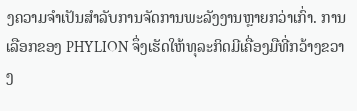ງຄວາມຈໍາເປັນສໍາລັບການຈັດການພະລັງງານຫຼາຍກວ່າເກົ່າ. ການເລືອກຂອງ PHYLION ຈຶ່ງເຮັດໃຫ້ທຸລະກິດມີເຄື່ອງມືທີ່ກວ້າງຂວາງ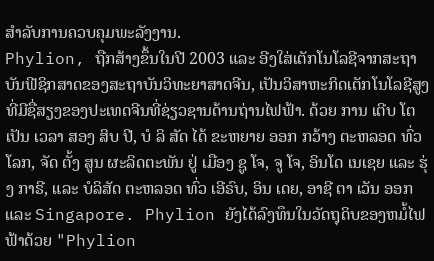ສໍາລັບການຄວບຄຸມພະລັງງານ.
Phylion, ຖືກສ້າງຂຶ້ນໃນປີ 2003 ແລະ ອີງໃສ່ເຕັກໂນໂລຊີຈາກສະຖາບັນຟີຊິກສາດຂອງສະຖາບັນວິທະຍາສາດຈີນ, ເປັນວິສາຫະກິດເຕັກໂນໂລຊີສູງທີ່ມີຊື່ສຽງຂອງປະເທດຈີນທີ່ຊ່ຽວຊານດ້ານຖ່ານໄຟຟ້າ. ດ້ວຍ ການ ເຕີບ ໂຕ ເປັນ ເວລາ ສອງ ສິບ ປີ, ບໍ ລິ ສັດ ໄດ້ ຂະຫຍາຍ ອອກ ກວ້າງ ຕະຫລອດ ທົ່ວ ໂລກ, ຈັດ ຕັ້ງ ສູນ ຜະລິດຕະພັນ ຢູ່ ເມືອງ ຊູ ໂຈ, ຈູ ໂຈ, ອິນໂດ ເນເຊຍ ແລະ ຮຸ່ງ ກາຣີ, ແລະ ບໍລິສັດ ຕະຫລອດ ທົ່ວ ເອີຣົບ, ອິນ ເດຍ, ອາຊີ ຕາ ເວັນ ອອກ ແລະ Singapore. Phylion ຍັງໄດ້ລົງທຶນໃນວັດຖຸດິບຂອງຫມໍ້ໄຟຟ້າດ້ວຍ "Phylion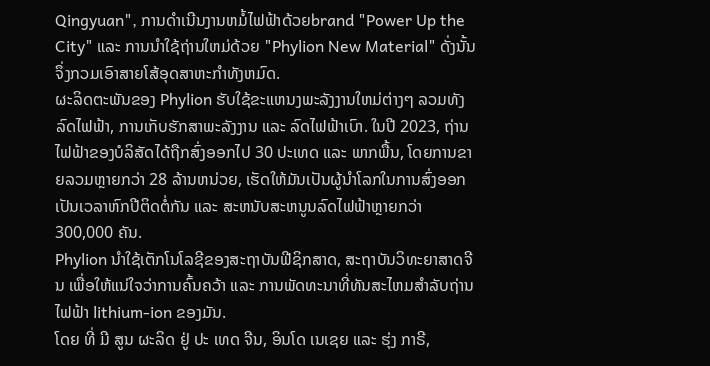Qingyuan", ການດໍາເນີນງານຫມໍ້ໄຟຟ້າດ້ວຍbrand "Power Up the City" ແລະ ການນໍາໃຊ້ຖ່ານໃຫມ່ດ້ວຍ "Phylion New Material" ດັ່ງນັ້ນຈຶ່ງກວມເອົາສາຍໂສ້ອຸດສາຫະກໍາທັງຫມົດ.
ຜະລິດຕະພັນຂອງ Phylion ຮັບໃຊ້ຂະແຫນງພະລັງງານໃຫມ່ຕ່າງໆ ລວມທັງລົດໄຟຟ້າ, ການເກັບຮັກສາພະລັງງານ ແລະ ລົດໄຟຟ້າເບົາ. ໃນປີ 2023, ຖ່ານໄຟຟ້າຂອງບໍລິສັດໄດ້ຖືກສົ່ງອອກໄປ 30 ປະເທດ ແລະ ພາກພື້ນ, ໂດຍການຂາຍລວມຫຼາຍກວ່າ 28 ລ້ານຫນ່ວຍ, ເຮັດໃຫ້ມັນເປັນຜູ້ນໍາໂລກໃນການສົ່ງອອກເປັນເວລາຫົກປີຕິດຕໍ່ກັນ ແລະ ສະຫນັບສະຫນູນລົດໄຟຟ້າຫຼາຍກວ່າ 300,000 ຄັນ.
Phylion ນໍາໃຊ້ເຕັກໂນໂລຊີຂອງສະຖາບັນຟີຊິກສາດ, ສະຖາບັນວິທະຍາສາດຈີນ ເພື່ອໃຫ້ແນ່ໃຈວ່າການຄົ້ນຄວ້າ ແລະ ການພັດທະນາທີ່ທັນສະໄຫມສໍາລັບຖ່ານໄຟຟ້າ lithium-ion ຂອງມັນ.
ໂດຍ ທີ່ ມີ ສູນ ຜະລິດ ຢູ່ ປະ ເທດ ຈີນ, ອິນໂດ ເນເຊຍ ແລະ ຮຸ່ງ ກາຣີ,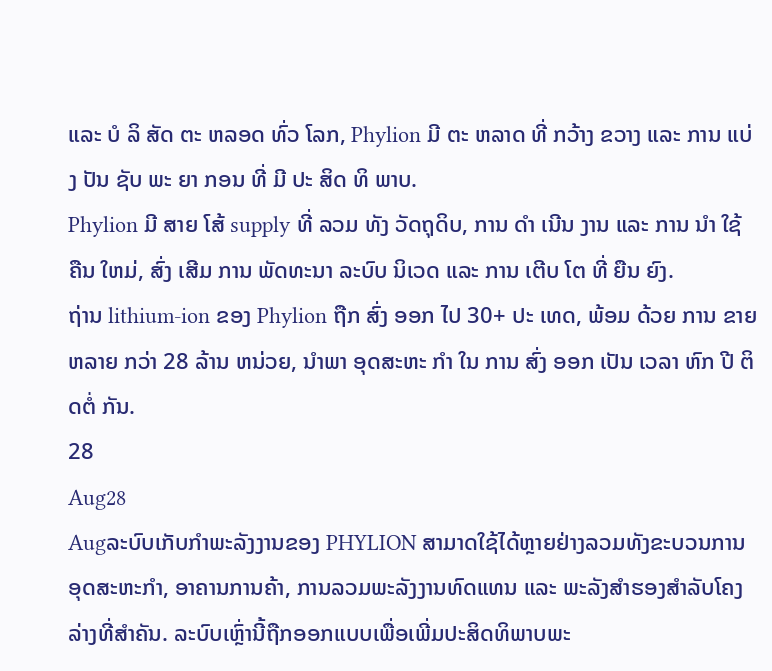ແລະ ບໍ ລິ ສັດ ຕະ ຫລອດ ທົ່ວ ໂລກ, Phylion ມີ ຕະ ຫລາດ ທີ່ ກວ້າງ ຂວາງ ແລະ ການ ແບ່ງ ປັນ ຊັບ ພະ ຍາ ກອນ ທີ່ ມີ ປະ ສິດ ທິ ພາບ.
Phylion ມີ ສາຍ ໂສ້ supply ທີ່ ລວມ ທັງ ວັດຖຸດິບ, ການ ດໍາ ເນີນ ງານ ແລະ ການ ນໍາ ໃຊ້ ຄືນ ໃຫມ່, ສົ່ງ ເສີມ ການ ພັດທະນາ ລະບົບ ນິເວດ ແລະ ການ ເຕີບ ໂຕ ທີ່ ຍືນ ຍົງ.
ຖ່ານ lithium-ion ຂອງ Phylion ຖືກ ສົ່ງ ອອກ ໄປ 30+ ປະ ເທດ, ພ້ອມ ດ້ວຍ ການ ຂາຍ ຫລາຍ ກວ່າ 28 ລ້ານ ຫນ່ວຍ, ນໍາພາ ອຸດສະຫະ ກໍາ ໃນ ການ ສົ່ງ ອອກ ເປັນ ເວລາ ຫົກ ປີ ຕິດຕໍ່ ກັນ.
28
Aug28
Augລະບົບເກັບກໍາພະລັງງານຂອງ PHYLION ສາມາດໃຊ້ໄດ້ຫຼາຍຢ່າງລວມທັງຂະບວນການອຸດສະຫະກໍາ, ອາຄານການຄ້າ, ການລວມພະລັງງານທົດແທນ ແລະ ພະລັງສໍາຮອງສໍາລັບໂຄງລ່າງທີ່ສໍາຄັນ. ລະບົບເຫຼົ່ານີ້ຖືກອອກແບບເພື່ອເພີ່ມປະສິດທິພາບພະ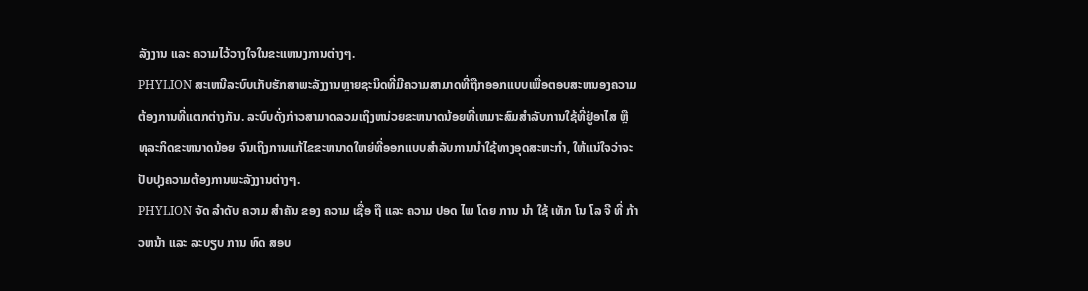ລັງງານ ແລະ ຄວາມໄວ້ວາງໃຈໃນຂະແຫນງການຕ່າງໆ.
PHYLION ສະເຫນີລະບົບເກັບຮັກສາພະລັງງານຫຼາຍຊະນິດທີ່ມີຄວາມສາມາດທີ່ຖືກອອກແບບເພື່ອຕອບສະຫນອງຄວາມຕ້ອງການທີ່ແຕກຕ່າງກັນ. ລະບົບດັ່ງກ່າວສາມາດລວມເຖິງຫນ່ວຍຂະຫນາດນ້ອຍທີ່ເຫມາະສົມສໍາລັບການໃຊ້ທີ່ຢູ່ອາໄສ ຫຼື ທຸລະກິດຂະຫນາດນ້ອຍ ຈົນເຖິງການແກ້ໄຂຂະຫນາດໃຫຍ່ທີ່ອອກແບບສໍາລັບການນໍາໃຊ້ທາງອຸດສະຫະກໍາ, ໃຫ້ແນ່ໃຈວ່າຈະປັບປຸງຄວາມຕ້ອງການພະລັງງານຕ່າງໆ.
PHYLION ຈັດ ລໍາດັບ ຄວາມ ສໍາຄັນ ຂອງ ຄວາມ ເຊື່ອ ຖື ແລະ ຄວາມ ປອດ ໄພ ໂດຍ ການ ນໍາ ໃຊ້ ເທັກ ໂນ ໂລ ຈີ ທີ່ ກ້າວຫນ້າ ແລະ ລະບຽບ ການ ທົດ ສອບ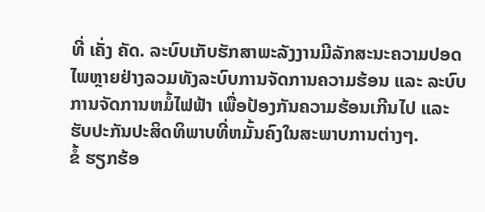ທີ່ ເຄັ່ງ ຄັດ. ລະບົບເກັບຮັກສາພະລັງງານມີລັກສະນະຄວາມປອດໄພຫຼາຍຢ່າງລວມທັງລະບົບການຈັດການຄວາມຮ້ອນ ແລະ ລະບົບການຈັດການຫມໍ້ໄຟຟ້າ ເພື່ອປ້ອງກັນຄວາມຮ້ອນເກີນໄປ ແລະ ຮັບປະກັນປະສິດທິພາບທີ່ຫມັ້ນຄົງໃນສະພາບການຕ່າງໆ.
ຂໍ້ ຮຽກຮ້ອ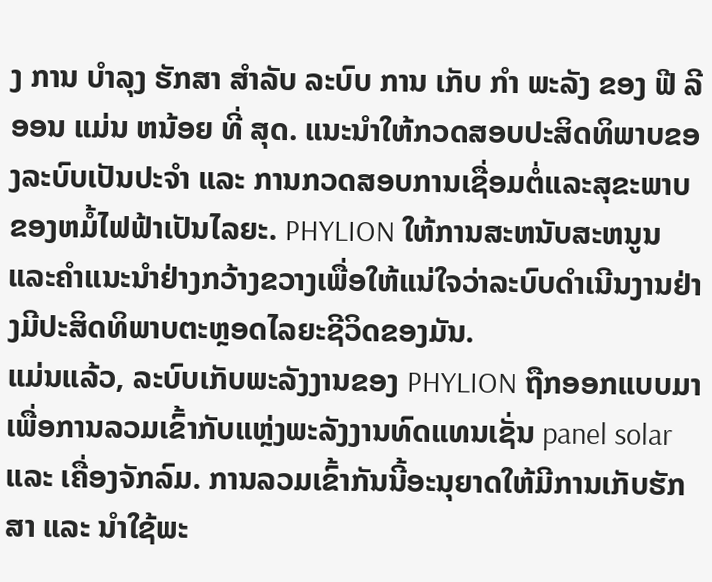ງ ການ ບໍາລຸງ ຮັກສາ ສໍາລັບ ລະບົບ ການ ເກັບ ກໍາ ພະລັງ ຂອງ ຟີ ລີ ອອນ ແມ່ນ ຫນ້ອຍ ທີ່ ສຸດ. ແນະນໍາໃຫ້ກວດສອບປະສິດທິພາບຂອງລະບົບເປັນປະຈໍາ ແລະ ການກວດສອບການເຊື່ອມຕໍ່ແລະສຸຂະພາບຂອງຫມໍ້ໄຟຟ້າເປັນໄລຍະ. PHYLION ໃຫ້ການສະຫນັບສະຫນູນແລະຄໍາແນະນໍາຢ່າງກວ້າງຂວາງເພື່ອໃຫ້ແນ່ໃຈວ່າລະບົບດໍາເນີນງານຢ່າງມີປະສິດທິພາບຕະຫຼອດໄລຍະຊີວິດຂອງມັນ.
ແມ່ນແລ້ວ, ລະບົບເກັບພະລັງງານຂອງ PHYLION ຖືກອອກແບບມາເພື່ອການລວມເຂົ້າກັບແຫຼ່ງພະລັງງານທົດແທນເຊັ່ນ panel solar ແລະ ເຄື່ອງຈັກລົມ. ການລວມເຂົ້າກັນນີ້ອະນຸຍາດໃຫ້ມີການເກັບຮັກສາ ແລະ ນໍາໃຊ້ພະ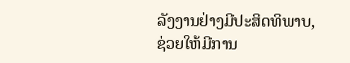ລັງງານຢ່າງມີປະສິດທິພາບ, ຊ່ວຍໃຫ້ມີການ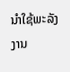ນໍາໃຊ້ພະລັງງານ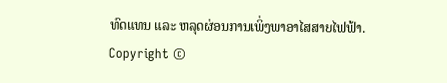ທົດແທນ ແລະ ຫລຸດຜ່ອນການເພິ່ງພາອາໄສສາຍໄຟຟ້າ.
Copyright ©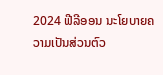2024 ຟີລີອອນ ນະໂຍບາຍຄວາມເປັນສ່ວນຕົວ